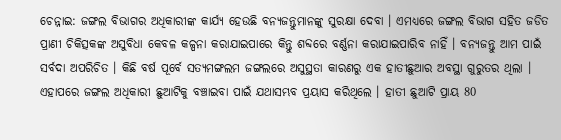ଚେନ୍ନାଇ: ଜଙ୍ଗଲ ବିଭାଗର ଅଧିକାରୀଙ୍କ କାର୍ଯ୍ୟ ହେଉଛି ବନ୍ୟଜନ୍ତୁମାନଙ୍କୁ ସୁରକ୍ଷା ଦେବା । ଏମଧ୍ୟରେ ଜଙ୍ଗଲ ବିଭାଗ ସହିତ ଜଡିତ ପ୍ରାଣୀ ଚିକିତ୍ସକଙ୍କ ଅସୁବିଧା କେବଳ କଳ୍ପନା କରାଯାଇପାରେ କିନ୍ତୁ ଶବ୍ଦରେ ବର୍ଣ୍ଣନା କରାଯାଇପାରିବ ନାହିଁ । ବନ୍ୟଜନ୍ତୁ ଆମ ପାଇଁ ସର୍ବଦା ଅପରିଚିତ । କିଛି ବର୍ଷ ପୂର୍ବେ ସତ୍ୟମଙ୍ଗଲମ ଜଙ୍ଗଲରେ ଅସୁସ୍ଥତା କାରଣରୁ ଏକ ହାତୀଛୁଆର ଅବସ୍ଥା ଗୁରୁତର ଥିଲା । ଏହାପରେ ଜଙ୍ଗଲ ଅଧିକାରୀ ଛୁଆଟିକୁ ବଞ୍ଚାଇବା ପାଇଁ ଯଥାସମ୍ଭବ ପ୍ରୟାସ କରିଥିଲେ । ହାତୀ ଛୁଆଟି ପ୍ରାୟ 80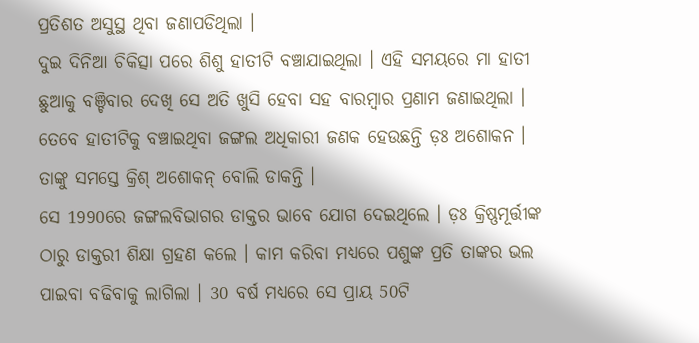ପ୍ରତିଶତ ଅସୁସ୍ଥ ଥିବା ଜଣାପଡିଥିଲା ।
ଦୁଇ ଦିନିଆ ଚିକିତ୍ସା ପରେ ଶିଶୁ ହାତୀଟି ବଞ୍ଚାଯାଇଥିଲା । ଏହି ସମୟରେ ମା ହାତୀ ଛୁଆକୁ ବଞ୍ଚିବାର ଦେଖି ସେ ଅତି ଖୁସି ହେବା ସହ ବାରମ୍ବାର ପ୍ରଣାମ ଜଣାଇଥିଲା । ତେବେ ହାତୀଟିକୁ ବଞ୍ଚାଇଥିବା ଜଙ୍ଗଲ ଅଧିକାରୀ ଜଣକ ହେଉଛନ୍ତି ଡ଼ଃ ଅଶୋକନ । ତାଙ୍କୁ ସମସ୍ତେ କ୍ରିଶ୍ ଅଶୋକନ୍ ବୋଲି ଡାକନ୍ତି ।
ସେ 1990ରେ ଜଙ୍ଗଲବିଭାଗର ଡାକ୍ତର ଭାବେ ଯୋଗ ଦେଇଥିଲେ । ଡ଼ଃ କ୍ରିଷ୍ଣମୂର୍ତ୍ତୀଙ୍କ ଠାରୁ ଡାକ୍ତରୀ ଶିକ୍ଷା ଗ୍ରହଣ କଲେ । କାମ କରିବା ମଧ୍ୟରେ ପଶୁଙ୍କ ପ୍ରତି ତାଙ୍କର ଭଲ ପାଇବା ବଢିବାକୁ ଲାଗିଲା । 30 ବର୍ଷ ମଧ୍ୟରେ ସେ ପ୍ରାୟ 50ଟି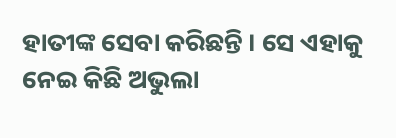ହାତୀଙ୍କ ସେବା କରିଛନ୍ତି । ସେ ଏହାକୁ ନେଇ କିଛି ଅଭୁଲା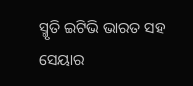ସ୍ମୃତି ଇଟିଭି ଭାରତ ସହ ସେୟାର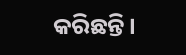କରିଛନ୍ତି ।